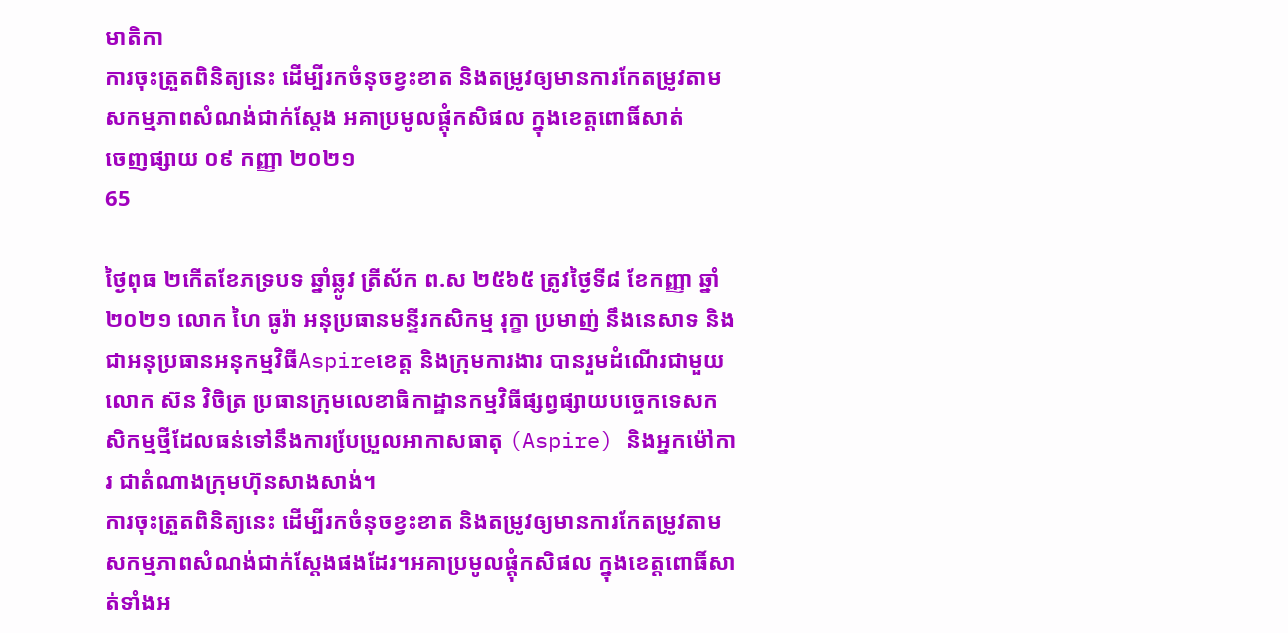មាតិកា
ការចុះត្រួតពិនិត្យនេះ ដើម្បីរកចំនុចខ្វះខាត និងតម្រូវឲ្យមានការកែតម្រូវតាមសកម្មភាពសំណង់ជាក់ស្តែង អគាប្រមូលផ្តុំកសិផល ក្នុងខេត្តពោធិ៍សាត់
ចេញផ្សាយ ០៩ កញ្ញា ២០២១
65

ថ្ងៃពុធ ២កើតខែភទ្របទ ឆ្នាំឆ្លូវ ត្រីស័ក ព.ស ២៥៦៥ ត្រូវថ្ងៃទី៨ ខែកញ្ញា ឆ្នាំ២០២១ លោក ហៃ ធូរ៉ា អនុប្រធានមន្ទីរកសិកម្ម រុក្ខា ប្រមាញ់ នឹងនេសាទ និងជាអនុប្រធានអនុកម្មវិធីAspireខេត្ត និងក្រុមការងារ បានរួមដំណើរជាមួយលោក ស៊ន វិចិត្រ ប្រធានក្រុមលេខាធិកាដ្ឋានកម្មវិធីផ្សព្វផ្សាយបចេ្ចកទេសកសិកម្មថ្មីដែលធន់ទៅនឹងការបែ្រប្រួលអាកាសធាតុ (Aspire) និងអ្នកម៉ៅការ ជាតំណាងក្រុមហ៊ុនសាងសាង់។
ការចុះត្រួតពិនិត្យនេះ ដើម្បីរកចំនុចខ្វះខាត និងតម្រូវឲ្យមានការកែតម្រូវតាមសកម្មភាពសំណង់ជាក់ស្តែងផងដែរ។អគាប្រមូលផ្តុំកសិផល ក្នុងខេត្តពោធិ៍សាត់ទាំងអ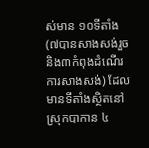ស់មាន ១០ទីតាំង (៧បានសាងសង់រួច និង៣កំពុងដំណើរការសាងសង់) ដែលមានទីតាំងស្ថិតនៅ ស្រុកបាកាន ៤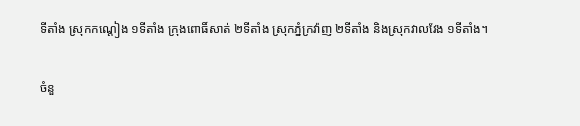ទីតាំង ស្រុកកណ្តៀង ១ទីតាំង ក្រុងពោធិ៍សាត់ ២ទីតាំង ស្រុកភ្នំក្រវ៉ាញ ២ទីតាំង និងស្រុកវាលវែង ១ទីតាំង។

ចំនួ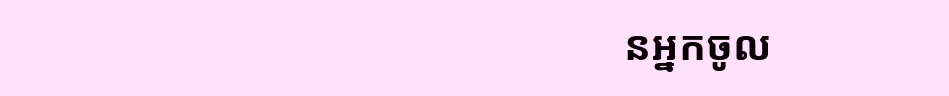នអ្នកចូល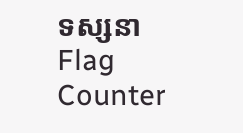ទស្សនា
Flag Counter